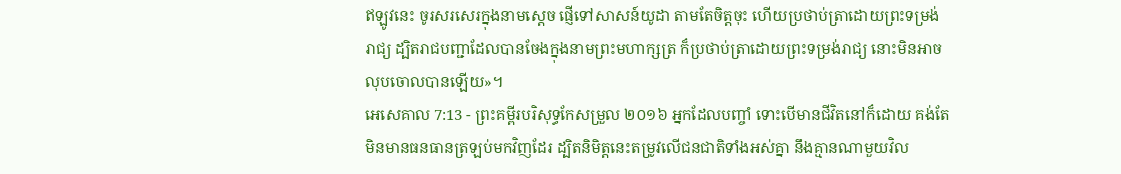ឥឡូវនេះ ចូរសរសេរក្នុងនាមស្ដេច ផ្ញើទៅសាសន៍យូដា តាមតែចិត្តចុះ ហើយប្រថាប់ត្រាដោយព្រះទម្រង់រាជ្យ ដ្បិតរាជបញ្ជាដែលបានចែងក្នុងនាមព្រះមហាក្សត្រ ក៏ប្រថាប់ត្រាដោយព្រះទម្រង់រាជ្យ នោះមិនអាចលុបចោលបានឡើយ»។
អេសេគាល 7:13 - ព្រះគម្ពីរបរិសុទ្ធកែសម្រួល ២០១៦ អ្នកដែលបញ្ចាំ ទោះបើមានជីវិតនៅក៏ដោយ គង់តែមិនមានធនធានត្រឡប់មកវិញដែរ ដ្បិតនិមិត្តនេះតម្រូវលើជនជាតិទាំងអស់គ្នា នឹងគ្មានណាមួយវិល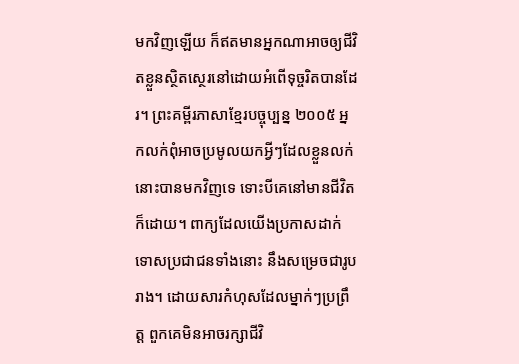មកវិញឡើយ ក៏ឥតមានអ្នកណាអាចឲ្យជីវិតខ្លួនស្ថិតស្ថេរនៅដោយអំពើទុច្ចរិតបានដែរ។ ព្រះគម្ពីរភាសាខ្មែរបច្ចុប្បន្ន ២០០៥ អ្នកលក់ពុំអាចប្រមូលយកអ្វីៗដែលខ្លួនលក់នោះបានមកវិញទេ ទោះបីគេនៅមានជីវិតក៏ដោយ។ ពាក្យដែលយើងប្រកាសដាក់ទោសប្រជាជនទាំងនោះ នឹងសម្រេចជារូបរាង។ ដោយសារកំហុសដែលម្នាក់ៗប្រព្រឹត្ត ពួកគេមិនអាចរក្សាជីវិ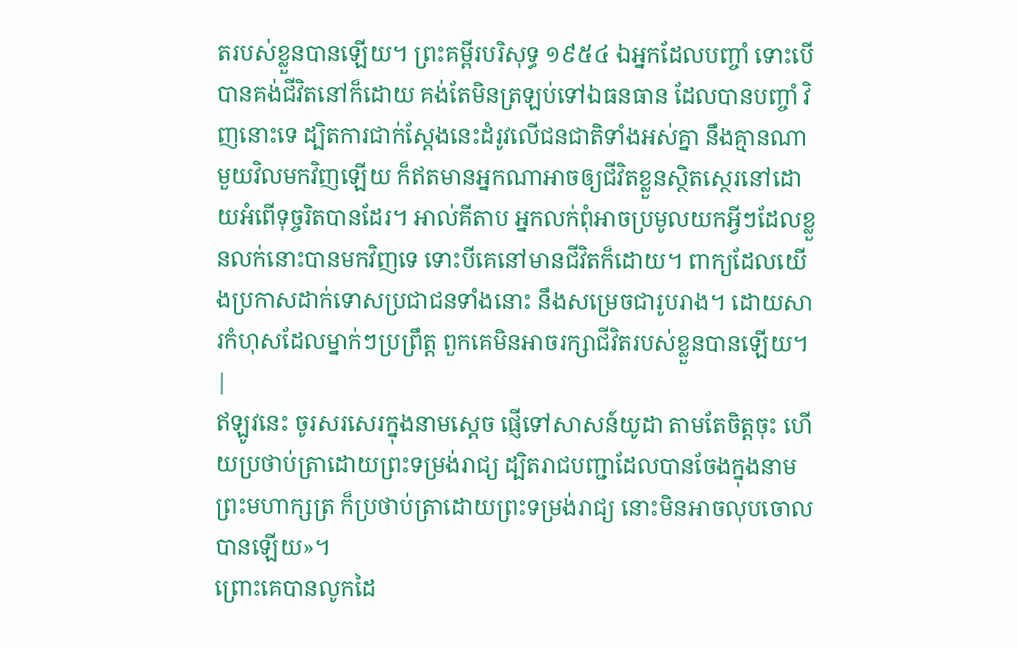តរបស់ខ្លួនបានឡើយ។ ព្រះគម្ពីរបរិសុទ្ធ ១៩៥៤ ឯអ្នកដែលបញ្ចាំ ទោះបើបានគង់ជីវិតនៅក៏ដោយ គង់តែមិនត្រឡប់ទៅឯធនធាន ដែលបានបញ្ចាំ វិញនោះទេ ដ្បិតការជាក់ស្តែងនេះដំរូវលើជនជាតិទាំងអស់គ្នា នឹងគ្មានណាមួយវិលមកវិញឡើយ ក៏ឥតមានអ្នកណាអាចឲ្យជីវិតខ្លួនស្ថិតស្ថេរនៅដោយអំពើទុច្ចរិតបានដែរ។ អាល់គីតាប អ្នកលក់ពុំអាចប្រមូលយកអ្វីៗដែលខ្លួនលក់នោះបានមកវិញទេ ទោះបីគេនៅមានជីវិតក៏ដោយ។ ពាក្យដែលយើងប្រកាសដាក់ទោសប្រជាជនទាំងនោះ នឹងសម្រេចជារូបរាង។ ដោយសារកំហុសដែលម្នាក់ៗប្រព្រឹត្ត ពួកគេមិនអាចរក្សាជីវិតរបស់ខ្លួនបានឡើយ។ |
ឥឡូវនេះ ចូរសរសេរក្នុងនាមស្ដេច ផ្ញើទៅសាសន៍យូដា តាមតែចិត្តចុះ ហើយប្រថាប់ត្រាដោយព្រះទម្រង់រាជ្យ ដ្បិតរាជបញ្ជាដែលបានចែងក្នុងនាមព្រះមហាក្សត្រ ក៏ប្រថាប់ត្រាដោយព្រះទម្រង់រាជ្យ នោះមិនអាចលុបចោលបានឡើយ»។
ព្រោះគេបានលូកដៃ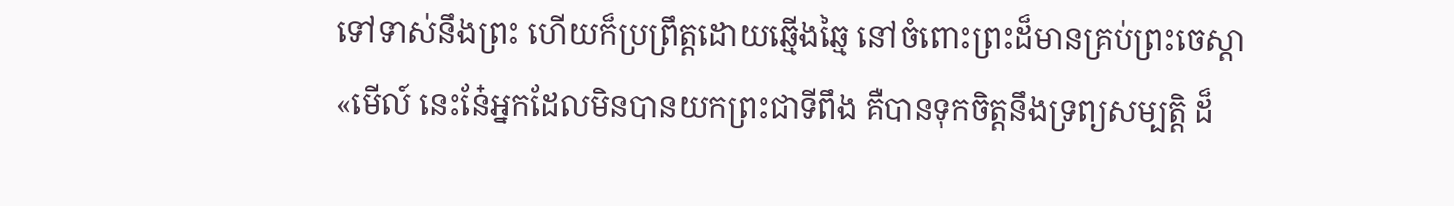ទៅទាស់នឹងព្រះ ហើយក៏ប្រព្រឹត្តដោយឆ្មើងឆ្មៃ នៅចំពោះព្រះដ៏មានគ្រប់ព្រះចេស្តា
«មើល៍ នេះនែ៎អ្នកដែលមិនបានយកព្រះជាទីពឹង គឺបានទុកចិត្តនឹងទ្រព្យសម្បត្តិ ដ៏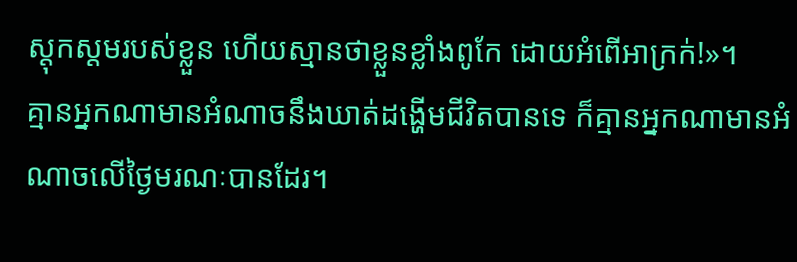ស្ដុកស្ដមរបស់ខ្លួន ហើយស្មានថាខ្លួនខ្លាំងពូកែ ដោយអំពើអាក្រក់!»។
គ្មានអ្នកណាមានអំណាចនឹងឃាត់ដង្ហើមជីវិតបានទេ ក៏គ្មានអ្នកណាមានអំណាចលើថ្ងៃមរណៈបានដែរ។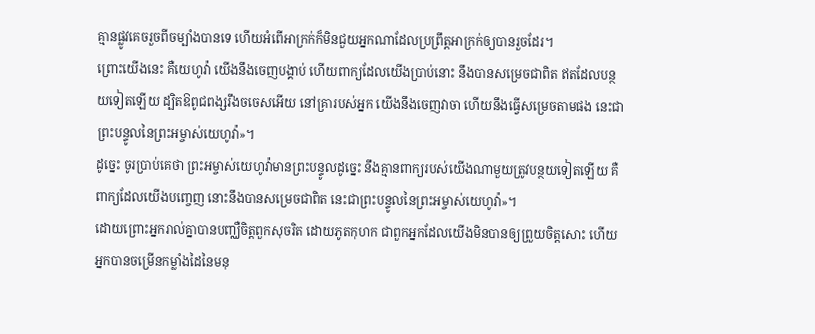គ្មានផ្លូវគេចរួចពីចម្បាំងបានទេ ហើយអំពើអាក្រក់ក៏មិនជួយអ្នកណាដែលប្រព្រឹត្តអាក្រក់ឲ្យបានរួចដែរ។
ព្រោះយើងនេះ គឺយេហូវ៉ា យើងនឹងចេញបង្គាប់ ហើយពាក្យដែលយើងប្រាប់នោះ នឹងបានសម្រេចជាពិត ឥតដែលបន្ថយទៀតឡើយ ដ្បិតឱពូជពង្សរឹងចចេសអើយ នៅគ្រារបស់អ្នក យើងនឹងចេញវាចា ហើយនឹងធ្វើសម្រេចតាមផង នេះជាព្រះបន្ទូលនៃព្រះអម្ចាស់យេហូវ៉ា»។
ដូច្នេះ ចូរប្រាប់គេថា ព្រះអម្ចាស់យេហូវ៉ាមានព្រះបន្ទូលដូច្នេះ នឹងគ្មានពាក្យរបស់យើងណាមួយត្រូវបន្ថយទៀតឡើយ គឺពាក្យដែលយើងបញ្ចេញ នោះនឹងបានសម្រេចជាពិត នេះជាព្រះបន្ទូលនៃព្រះអម្ចាស់យេហូវ៉ា»។
ដោយព្រោះអ្នករាល់គ្នាបានបញ្ឈឺចិត្តពួកសុចរិត ដោយភូតកុហក ជាពួកអ្នកដែលយើងមិនបានឲ្យព្រួយចិត្តសោះ ហើយអ្នកបានចម្រើនកម្លាំងដៃនៃមនុ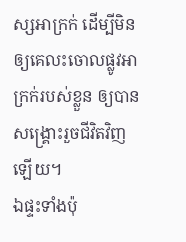ស្សអាក្រក់ ដើម្បីមិនឲ្យគេលះចោលផ្លូវអាក្រក់របស់ខ្លួន ឲ្យបានសង្គ្រោះរួចជីវិតវិញឡើយ។
ឯផ្ទះទាំងប៉ុ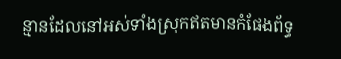ន្មានដែលនៅអស់ទាំងស្រុកឥតមានកំផែងព័ទ្ធ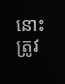នោះត្រូវ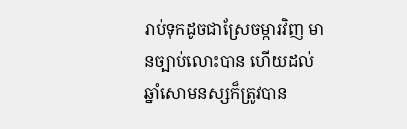រាប់ទុកដូចជាស្រែចម្ការវិញ មានច្បាប់លោះបាន ហើយដល់ឆ្នាំសោមនស្សក៏ត្រូវបាន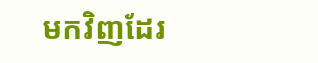មកវិញដែរ